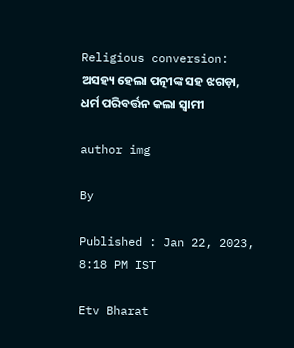Religious conversion: ଅସହ୍ୟ ହେଲା ପତ୍ନୀଙ୍କ ସହ ଝଗଡ଼ା, ଧର୍ମ ପରିବର୍ତ୍ତନ କଲା ସ୍ବାମୀ

author img

By

Published : Jan 22, 2023, 8:18 PM IST

Etv Bharat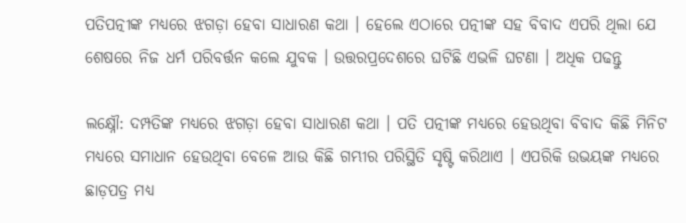ପତିପତ୍ନୀଙ୍କ ମଧ୍ୟରେ ଝଗଡ଼ା ହେବା ସାଧାରଣ କଥା । ହେଲେ ଏଠାରେ ପତ୍ନୀଙ୍କ ସହ ବିବାଦ ଏପରି ଥିଲା ଯେ ଶେଷରେ ନିଜ ଧର୍ମ ପରିବର୍ତ୍ତନ କଲେ ଯୁବକ । ଉତ୍ତରପ୍ରଦେଶରେ ଘଟିଛି ଏଭଳି ଘଟଣା । ଅଧିକ ପଢନ୍ତୁ

ଲକ୍ଷ୍ନୌ: ଦମ୍ପତିଙ୍କ ମଧ୍ୟରେ ଝଗଡ଼ା ହେବା ସାଧାରଣ କଥା । ପତି ପତ୍ନୀଙ୍କ ମଧ୍ୟରେ ହେଉଥିବା ବିବାଦ କିଛି ମିନିଟ ମଧ୍ୟରେ ସମାଧାନ ହେଉଥିବା ବେଳେ ଆଉ କିଛି ଗମ୍ଭୀର ପରିସ୍ଥିତି ସୃଷ୍ଟି କରିଥାଏ । ଏପରିକି ଉଭୟଙ୍କ ମଧ୍ୟରେ ଛାଡ଼ପତ୍ର ମଧ୍ୟ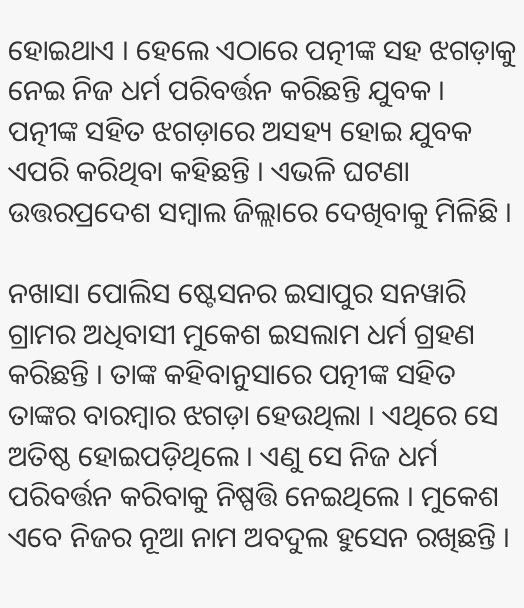ହୋଇଥାଏ । ହେଲେ ଏଠାରେ ପତ୍ନୀଙ୍କ ସହ ଝଗଡ଼ାକୁ ନେଇ ନିଜ ଧର୍ମ ପରିବର୍ତ୍ତନ କରିଛନ୍ତି ଯୁବକ । ପତ୍ନୀଙ୍କ ସହିତ ଝଗଡ଼ାରେ ଅସହ୍ୟ ହୋଇ ଯୁବକ ଏପରି କରିଥିବା କହିଛନ୍ତି । ଏଭଳି ଘଟଣା ଉତ୍ତରପ୍ରଦେଶ ସମ୍ବାଲ ଜିଲ୍ଲାରେ ଦେଖିବାକୁ ମିଳିଛି ।

ନଖାସା ପୋଲିସ ଷ୍ଟେସନର ଇସାପୁର ସନୱାରି ଗ୍ରାମର ଅଧିବାସୀ ମୁକେଶ ଇସଲାମ ଧର୍ମ ଗ୍ରହଣ କରିଛନ୍ତି । ତାଙ୍କ କହିବାନୁସାରେ ପତ୍ନୀଙ୍କ ସହିତ ତାଙ୍କର ବାରମ୍ବାର ଝଗଡ଼ା ହେଉଥିଲା । ଏଥିରେ ସେ ଅତିଷ୍ଠ ହୋଇପଡ଼ିଥିଲେ । ଏଣୁ ସେ ନିଜ ଧର୍ମ ପରିବର୍ତ୍ତନ କରିବାକୁ ନିଷ୍ପତ୍ତି ନେଇଥିଲେ । ମୁକେଶ ଏବେ ନିଜର ନୂଆ ନାମ ଅବଦୁଲ ହୁସେନ ରଖିଛନ୍ତି ।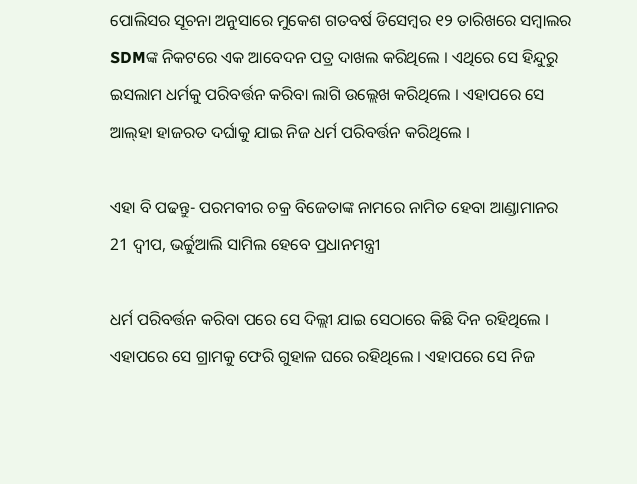ପୋଲିସର ସୂଚନା ଅନୁସାରେ ମୁକେଶ ଗତବର୍ଷ ଡିସେମ୍ବର ୧୨ ତାରିଖରେ ସମ୍ବାଲର SDMଙ୍କ ନିକଟରେ ଏକ ଆବେଦନ ପତ୍ର ଦାଖଲ କରିଥିଲେ । ଏଥିରେ ସେ ହିନ୍ଦୁରୁ ଇସଲାମ ଧର୍ମକୁ ପରିବର୍ତ୍ତନ କରିବା ଲାଗି ଉଲ୍ଲେଖ କରିଥିଲେ । ଏହାପରେ ସେ ଆଲ୍‌ହା ହାଜରତ ଦର୍ଘାକୁ ଯାଇ ନିଜ ଧର୍ମ ପରିବର୍ତ୍ତନ କରିଥିଲେ ।

ଏହା ବି ପଢନ୍ତୁ- ପରମବୀର ଚକ୍ର ବିଜେତାଙ୍କ ନାମରେ ନାମିତ ହେବା ଆଣ୍ଡାମାନର 21 ଦ୍ବୀପ, ଭର୍ଚ୍ଚୁଆଲି ସାମିଲ ହେବେ ପ୍ରଧାନମନ୍ତ୍ରୀ

ଧର୍ମ ପରିବର୍ତ୍ତନ କରିବା ପରେ ସେ ଦିଲ୍ଲୀ ଯାଇ ସେଠାରେ କିଛି ଦିନ ରହିଥିଲେ । ଏହାପରେ ସେ ଗ୍ରାମକୁ ଫେରି ଗୁହାଳ ଘରେ ରହିଥିଲେ । ଏହାପରେ ସେ ନିଜ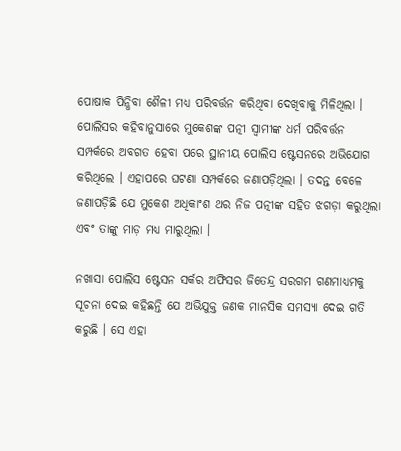ପୋଷାକ ପିନ୍ଧିବା ଶୈଳୀ ମଧ୍ୟ ପରିବର୍ତ୍ତନ କରିଥିବା ଦେଖିବାକୁ ମିଳିଥିଲା । ପୋଲିସର କହିବାନୁସାରେ ମୁକେଶଙ୍କ ପତ୍ନୀ ସ୍ବାମୀଙ୍କ ଧର୍ମ ପରିବର୍ତ୍ତନ ସମ୍ପର୍କରେ ଅବଗତ ହେବା ପରେ ସ୍ଥାନୀୟ ପୋଲିସ ଷ୍ଟେସନରେ ଅଭିଯୋଗ କରିଥିଲେ । ଏହାପରେ ଘଟଣା ସମ୍ପର୍କରେ ଜଣାପଡ଼ିଥିଲା । ତଦନ୍ତ ବେଳେ ଜଣାପଡ଼ିଛି ଯେ ମୁକେଶ ଅଧିକାଂଶ ଥର ନିଜ ପତ୍ନୀଙ୍କ ସହିତ ଝଗଡ଼ା କରୁଥିଲା ଏବଂ ତାଙ୍କୁ ମାଡ଼ ମଧ୍ୟ ମାରୁଥିଲା ।

ନଖାସା ପୋଲିସ ଷ୍ଟେସନ ସର୍କର ଅଫିସର ଜିତେନ୍ଦ୍ର ସରଗମ ଗଣମାଧ୍ୟମକୁ ସୂଚନା ଦେଇ କହିଛନ୍ତି ଯେ ଅଭିଯୁକ୍ତ ଜଣକ ମାନସିକ ସମସ୍ୟା ଦେଇ ଗତି କରୁଛି । ସେ ଏହା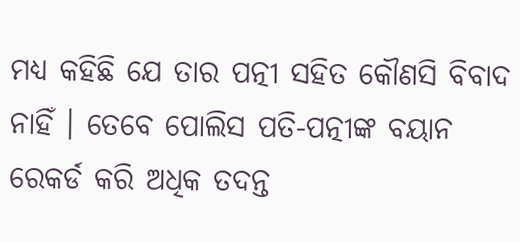ମଧ୍ୟ କହିଛି ଯେ ତାର ପତ୍ନୀ ସହିତ କୌଣସି ବିବାଦ ନାହିଁ । ତେବେ ପୋଲିସ ପତି-ପତ୍ନୀଙ୍କ ବୟାନ ରେକର୍ଡ କରି ଅଧିକ ତଦନ୍ତ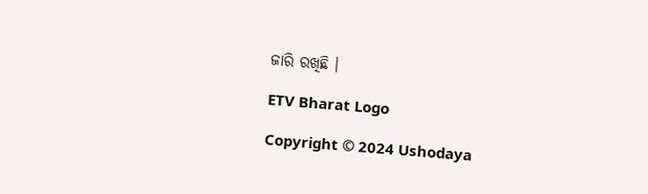ଜାରି ରଖିଛି ।

ETV Bharat Logo

Copyright © 2024 Ushodaya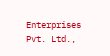Enterprises Pvt. Ltd.,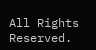All Rights Reserved.